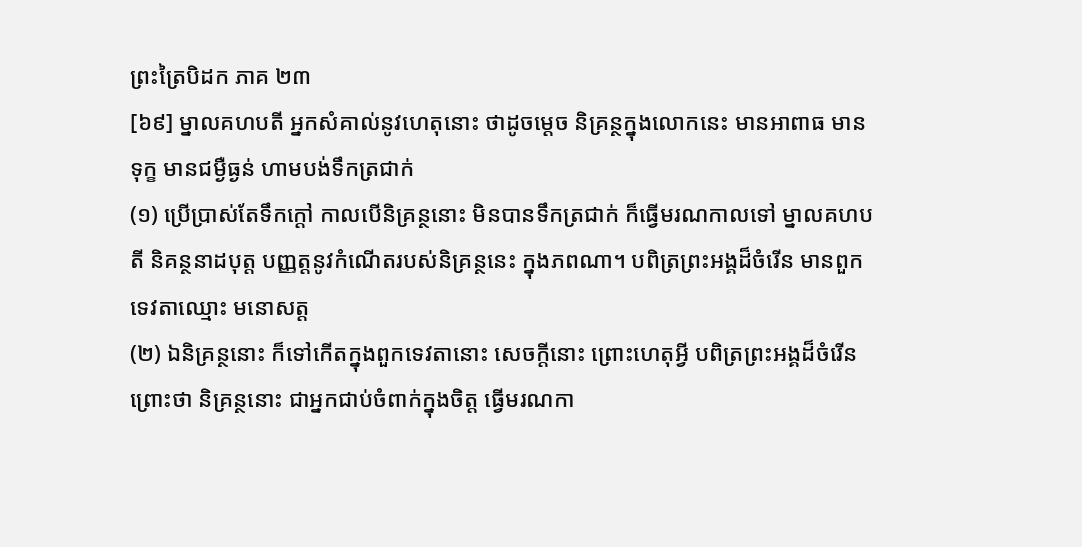ព្រះត្រៃបិដក ភាគ ២៣
[៦៩] ម្នាលគហបតី អ្នកសំគាល់នូវហេតុនោះ ថាដូចម្តេច និគ្រន្ថក្នុងលោកនេះ មានអាពាធ មានទុក្ខ មានជម្ងឺធ្ងន់ ហាមបង់ទឹកត្រជាក់
(១) ប្រើប្រាស់តែទឹកក្តៅ កាលបើនិគ្រន្ថនោះ មិនបានទឹកត្រជាក់ ក៏ធ្វើមរណកាលទៅ ម្នាលគហបតី និគន្ថនាដបុត្ត បញ្ញត្តនូវកំណើតរបស់និគ្រន្ថនេះ ក្នុងភពណា។ បពិត្រព្រះអង្គដ៏ចំរើន មានពួកទេវតាឈ្មោះ មនោសត្ត
(២) ឯនិគ្រន្ថនោះ ក៏ទៅកើតក្នុងពួកទេវតានោះ សេចក្តីនោះ ព្រោះហេតុអ្វី បពិត្រព្រះអង្គដ៏ចំរើន ព្រោះថា និគ្រន្ថនោះ ជាអ្នកជាប់ចំពាក់ក្នុងចិត្ត ធ្វើមរណកា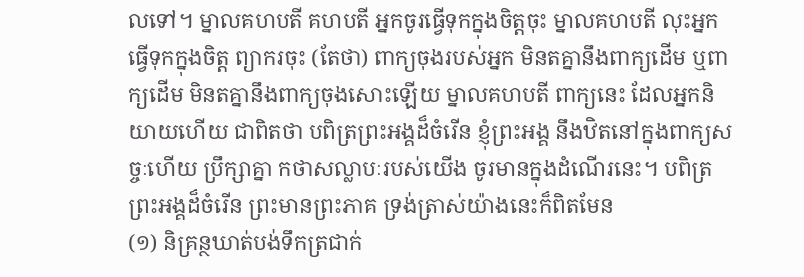លទៅ។ ម្នាលគហបតី គហបតី អ្នកចូរធ្វើទុកក្នុងចិត្តចុះ ម្នាលគហបតី លុះអ្នកធ្វើទុកក្នុងចិត្ត ព្យាករចុះ (តែថា) ពាក្យចុងរបស់អ្នក មិនតគ្នានឹងពាក្យដើម ឬពាក្យដើម មិនតគ្នានឹងពាក្យចុងសោះឡើយ ម្នាលគហបតី ពាក្យនេះ ដែលអ្នកនិយាយហើយ ជាពិតថា បពិត្រព្រះអង្គដ៏ចំរើន ខ្ញុំព្រះអង្គ នឹងឋិតនៅក្នុងពាក្យសច្ចៈហើយ ប្រឹក្សាគ្នា កថាសល្លាបៈរបស់យើង ចូរមានក្នុងដំណើរនេះ។ បពិត្រព្រះអង្គដ៏ចំរើន ព្រះមានព្រះភាគ ទ្រង់ត្រាស់យ៉ាងនេះក៏ពិតមែន
(១) និគ្រន្ថឃាត់បង់ទឹកត្រជាក់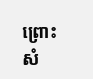ព្រោះសំ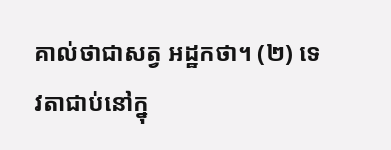គាល់ថាជាសត្វ អដ្ឋកថា។ (២) ទេវតាជាប់នៅក្នុ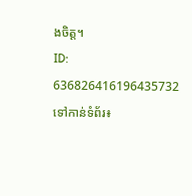ងចិត្ត។
ID: 636826416196435732
ទៅកាន់ទំព័រ៖